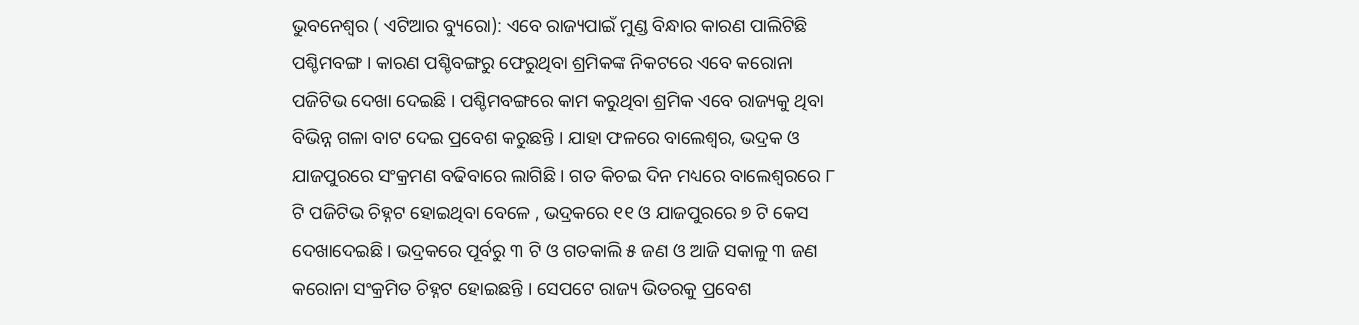ଭୁବନେଶ୍ୱର ( ଏଟିଆର ବ୍ୟୁରୋ): ଏବେ ରାଜ୍ୟପାଇଁ ମୁଣ୍ଡ ବିନ୍ଧାର କାରଣ ପାଲିଟିଛି ପଶ୍ଚିମବଙ୍ଗ । କାରଣ ପଶ୍ଚିବଙ୍ଗରୁ ଫେରୁଥିବା ଶ୍ରମିକଙ୍କ ନିକଟରେ ଏବେ କରୋନା ପଜିଟିଭ ଦେଖା ଦେଇଛି । ପଶ୍ଚିମବଙ୍ଗରେ କାମ କରୁଥିବା ଶ୍ରମିକ ଏବେ ରାଜ୍ୟକୁ ଥିବା ବିଭିନ୍ନ ଗଳା ବାଟ ଦେଇ ପ୍ରବେଶ କରୁଛନ୍ତି । ଯାହା ଫଳରେ ବାଲେଶ୍ୱର, ଭଦ୍ରକ ଓ ଯାଜପୁରରେ ସଂକ୍ରମଣ ବଢିବାରେ ଲାଗିଛି । ଗତ କିଚଇ ଦିନ ମଧ୍ୟରେ ବାଲେଶ୍ୱରରେ ୮ ଟି ପଜିଟିଭ ଚିହ୍ନଟ ହୋଇଥିବା ବେଳେ , ଭଦ୍ରକରେ ୧୧ ଓ ଯାଜପୁରରେ ୭ ଟି କେସ ଦେଖାଦେଇଛି । ଭଦ୍ରକରେ ପୂର୍ବରୁ ୩ ଟି ଓ ଗତକାଲି ୫ ଜଣ ଓ ଆଜି ସକାଳୁ ୩ ଜଣ କରୋନା ସଂକ୍ରମିତ ଚିହ୍ନଟ ହୋଇଛନ୍ତି । ସେପଟେ ରାଜ୍ୟ ଭିତରକୁ ପ୍ରବେଶ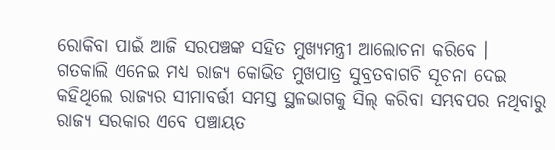ରୋକିବା ପାଇଁ ଆଜି ସରପଞ୍ଚଙ୍କ ସହିତ ମୁଖ୍ୟମନ୍ତ୍ରୀ ଆଲୋଚନା କରିବେ ।
ଗତକାଲି ଏନେଇ ମଧ୍ୟ ରାଜ୍ୟ କୋଭିଡ ମୁଖପାତ୍ର ସୁବ୍ରତବାଗଚି ସୂଚନା ଦେଇ କହିଥିଲେ ରାଜ୍ୟର ସୀମାବର୍ତ୍ତୀ ସମସ୍ତ ସ୍ଥଳଭାଗକୁ ସିଲ୍ କରିବା ସମ୍ଭବପର ନଥିବାରୁ ରାଜ୍ୟ ସରକାର ଏବେ ପଞ୍ଚାୟତ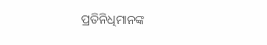ପ୍ରତିନିଧିମାନଙ୍କ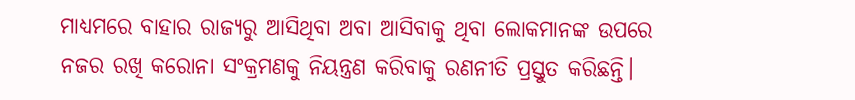ମାଧ୍ୟମରେ ବାହାର ରାଜ୍ୟରୁ ଆସିଥିବା ଅବା ଆସିବାକୁ ଥିବା ଲୋକମାନଙ୍କ ଉପରେ ନଜର ରଖି କରୋନା ସଂକ୍ରମଣକୁ ନିୟନ୍ତ୍ରଣ କରିବାକୁ ରଣନୀତି ପ୍ରସ୍ତୁତ କରିଛନ୍ତି।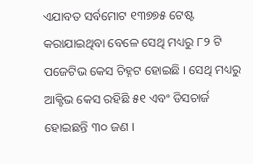ଏଯାବତ ସର୍ବମୋଟ ୧୩୭୭୫ ଟେଷ୍ଟ କରାଯାଇଥିବା ବେଳେ ସେଥି ମଧ୍ୟରୁ ୮୨ ଟି ପଜେଟିଭ କେସ ଚିହ୍ନଟ ହୋଇଛି । ସେଥି ମଧ୍ୟରୁ ଆକ୍ଟିଭ କେସ ରହିଛି ୫୧ ଏବଂ ଡିସଚାର୍ଜ ହୋଇଛନ୍ତି ୩୦ ଜଣ ।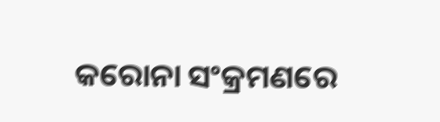କରୋନା ସଂକ୍ରମଣରେ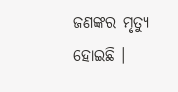ଜଣଙ୍କର ମୃତ୍ୟୁ ହୋଇଛି ।